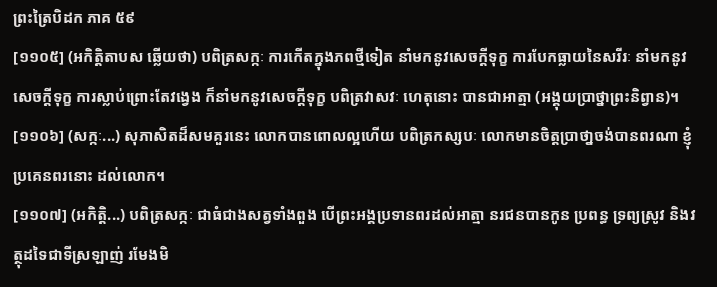ព្រះត្រៃបិដក ភាគ ៥៩
[១១០៥] (អកិត្តិតាបស ឆ្លើយថា) បពិត្រសក្កៈ ការកើតក្នុងភពថ្មីទៀត នាំមកនូវសេចក្តីទុក្ខ ការបែកធ្លាយនៃសរីរៈ នាំមកនូវសេចក្តីទុក្ខ ការស្លាប់ព្រោះតែវង្វេង ក៏នាំមកនូវសេចក្តីទុក្ខ បពិត្រវាសវៈ ហេតុនោះ បានជាអាត្មា (អង្គុយបា្រថ្នាព្រះនិព្វាន)។
[១១០៦] (សក្កៈ...) សុភាសិតដ៏សមគួរនេះ លោកបានពោលល្អហើយ បពិត្រកស្សបៈ លោកមានចិត្តប្រាថា្នចង់បានពរណា ខ្ញុំប្រគេនពរនោះ ដល់លោក។
[១១០៧] (អកិត្តិ...) បពិត្រសក្កៈ ជាធំជាងសត្វទាំងពួង បើព្រះអង្គប្រទានពរដល់អាត្មា នរជនបានកូន ប្រពន្ធ ទ្រព្យស្រូវ និងវត្ថុដទៃជាទីស្រឡាញ់ រមែងមិ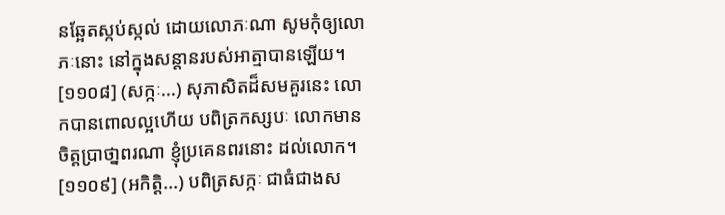នឆ្អែតស្កប់ស្កល់ ដោយលោភៈណា សូមកុំឲ្យលោភៈនោះ នៅក្នុងសន្តានរបស់អាត្មាបានឡើយ។
[១១០៨] (សក្កៈ...) សុភាសិតដ៏សមគួរនេះ លោកបានពោលល្អហើយ បពិត្រកស្សបៈ លោកមានចិត្តបា្រថា្នពរណា ខ្ញុំប្រគេនពរនោះ ដល់លោក។
[១១០៩] (អកិត្តិ...) បពិត្រសក្កៈ ជាធំជាងស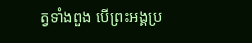ត្វទាំងពួង បើព្រះអង្គប្រ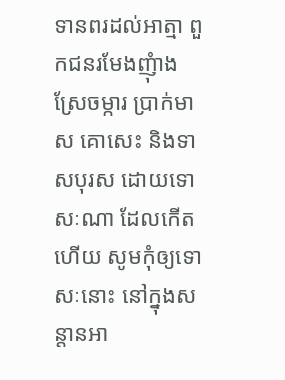ទានពរដល់អាត្មា ពួកជនរមែងញុំាងស្រែចម្ការ ប្រាក់មាស គោសេះ និងទាសបុរស ដោយទោសៈណា ដែលកើតហើយ សូមកុំឲ្យទោសៈនោះ នៅក្នុងសន្តានអា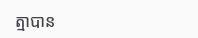ត្មាបាន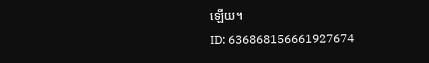ឡើយ។
ID: 636868156661927674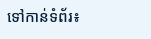ទៅកាន់ទំព័រ៖